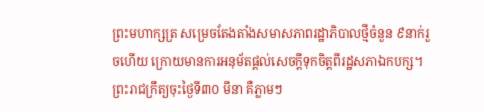ព្រះមហាក្សត្រ សម្រេចតែងតាំងសមាសភាពរដ្ឋាភិបាលថ្មីចំនួន ៩នាក់រួចហើយ ក្រោយមានការអនុម័តផ្ដល់សេចក្ដីទុកចិត្តពីរដ្ឋសភាឯកបក្ស។ ព្រះរាជក្រឹត្យចុះថ្ងៃទី៣០ មីនា គឺភ្លាមៗ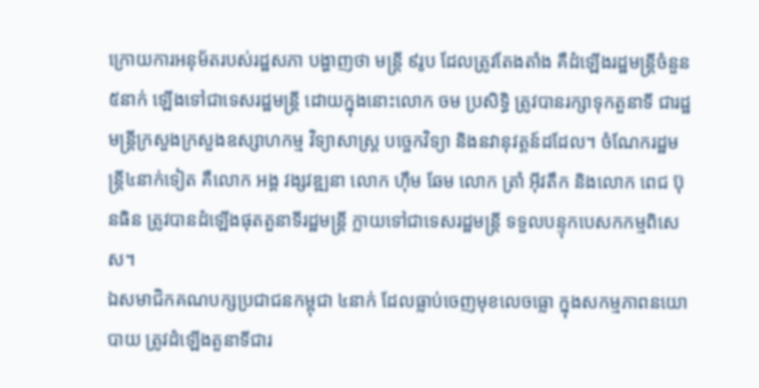ក្រោយការអនុម័តរបស់រដ្ឋសភា បង្ហាញថា មន្ត្រី ៩រូប ដែលត្រូវតែងតាំង គឺដំឡើងរដ្ឋមន្ត្រីចំនួន៥នាក់ ឡើងទៅជាទេសរដ្ឋមន្ត្រី ដោយក្នុងនោះលោក ចម ប្រសិទ្ធិ ត្រូវបានរក្សាទុកតួនាទី ជារដ្ឋមន្ត្រីក្រសួងក្រសួងឧស្សាហកម្ម វិទ្យាសាស្ត្រ បច្ចេកវិទ្យា និងនវានុវត្តន៍ដដែល។ ចំណែករដ្ឋមន្ត្រី៤នាក់ទៀត គឺលោក អង្គ វង្សវឌ្ឍនា លោក ហ៊ឹម ឆែម លោក ត្រាំ អ៊ីវតឹក និងលោក ពេជ ប៊ុនធិន ត្រូវបានដំឡើងផុតតួនាទីរដ្ឋមន្ត្រី ក្លាយទៅជាទេសរដ្ឋមន្ត្រី ទទួលបន្ទុកបេសកកម្មពិសេស។
ឯសមាជិកគណបក្សប្រជាជនកម្ពុជា ៤នាក់ ដែលធ្លាប់ចេញមុខលេចធ្លោ ក្នុងសកម្មភាពនយោបាយ ត្រូវដំឡើងតួនាទីជារ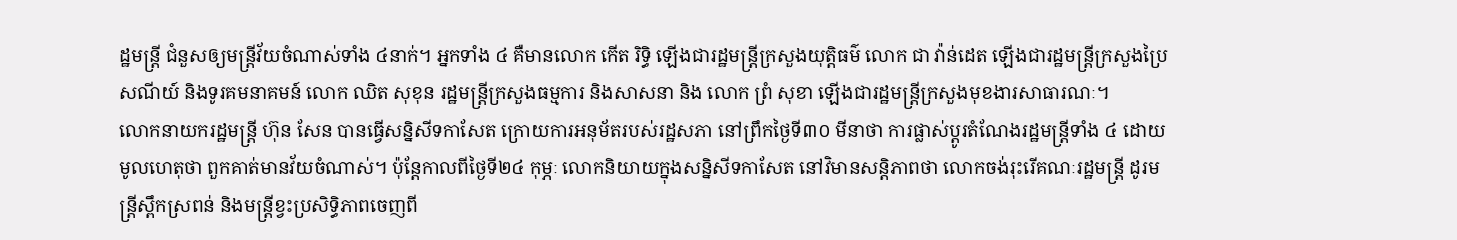ដ្ឋមន្ត្រី ជំនួសឲ្យមន្ត្រីវ័យចំណាស់ទាំង ៤នាក់។ អ្នកទាំង ៤ គឺមានលោក កើត រិទ្ធិ ឡើងជារដ្ឋមន្ត្រីក្រសួងយុត្តិធម៌ លោក ជា វ៉ាន់ដេត ឡើងជារដ្ឋមន្ត្រីក្រសួងប្រៃសណីយ៍ និងទូរគមនាគមន៍ លោក ឈិត សុខុន រដ្ឋមន្ត្រីក្រសួងធម្មការ និងសាសនា និង លោក ព្រំ សុខា ឡើងជារដ្ឋមន្ត្រីក្រសួងមុខងារសាធារណៈ។
លោកនាយករដ្ឋមន្ត្រី ហ៊ុន សែន បានធ្វើសន្និសីទកាសែត ក្រោយការអនុម័តរបស់រដ្ឋសភា នៅព្រឹកថ្ងៃទី៣០ មីនាថា ការផ្លាស់ប្ដូរតំណែងរដ្ឋមន្ត្រីទាំង ៤ ដោយមូលហេតុថា ពួកគាត់មានវ័យចំណាស់។ ប៉ុន្តែកាលពីថ្ងៃទី២៤ កុម្ភៈ លោកនិយាយក្នុងសន្និសីទកាសែត នៅវិមានសន្តិភាពថា លោកចង់រុះរើគណៈរដ្ឋមន្ត្រី ដូរមន្ត្រីស្ពឹកស្រពន់ និងមន្ត្រីខ្វះប្រសិទ្ធិភាពចេញពី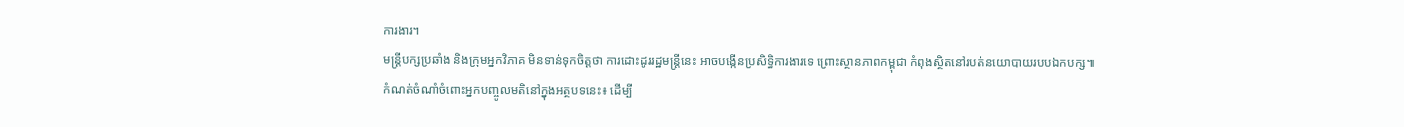ការងារ។
មន្ត្រីបក្សប្រឆាំង និងក្រុមអ្នកវិភាគ មិនទាន់ទុកចិត្តថា ការដោះដូររដ្ឋមន្ត្រីនេះ អាចបង្កើនប្រសិទ្ធិការងារទេ ព្រោះស្ថានភាពកម្ពុជា កំពុងស្ថិតនៅរបត់នយោបាយរបបឯកបក្ស៕
កំណត់ចំណាំចំពោះអ្នកបញ្ចូលមតិនៅក្នុងអត្ថបទនេះ៖ ដើម្បី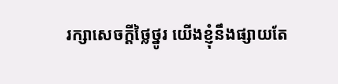រក្សាសេចក្ដីថ្លៃថ្នូរ យើងខ្ញុំនឹងផ្សាយតែ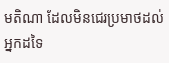មតិណា ដែលមិនជេរប្រមាថដល់អ្នកដទៃ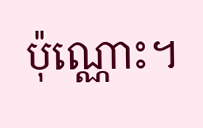ប៉ុណ្ណោះ។